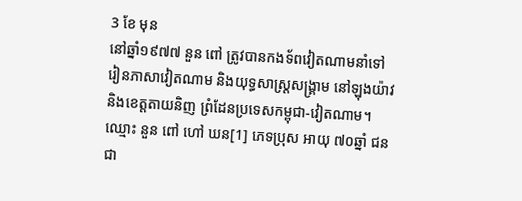3 ខែ មុន
នៅឆ្នាំ១៩៧៧ នួន ពៅ ត្រូវបានកងទ័ពវៀតណាមនាំទៅរៀនភាសាវៀតណាម និងយុទ្ធសាស្ត្រសង្គ្រាម នៅឡុងយ៉ាវ និងខេត្តតាយនិញ ព្រំដែនប្រទេសកម្ពុជា-វៀតណាម។ ឈ្មោះ នួន ពៅ ហៅ ឃន[1] ភេទប្រុស អាយុ ៧០ឆ្នាំ ជនជា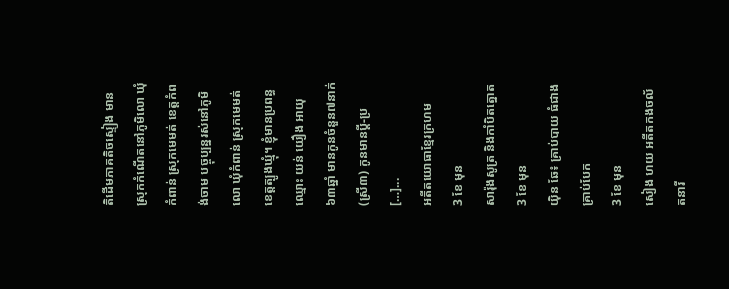តិដើមភាគតិចស្ទៀង មានស្រុកកំណើតនៅភូមិលោ ឃុំកំពាន់ ស្រុកមេមត់ ខេត្តកំពង់ចាម បច្ចុប្បន្នរស់នៅភូមិលោ ឃុំកំពាន់ ស្រុកមេមត់ ខេត្តត្បូងឃ្មុំ។ ខ្ញុំមានប្រពន្ធឈ្មោះ យន់ យឿង អាយុ ៦៣ឆ្នាំ មានកូនចំនួន៧នាក់ (ស្រី៣) កូនមានប្តី-ប្រ […]...
អតីតយោធាខ្មែរក្រហម
3 ខែ មុន
សារ៉ុងសូត្រ និងកាំបិតត្នោត
3 ខែ មុន
យ៉ិន ឆែ៖ គ្រាប់បាយ ធំជាង គ្រាប់បែក
3 ខែ មុន
សៀង ហយ អតីតកងចល័តនារី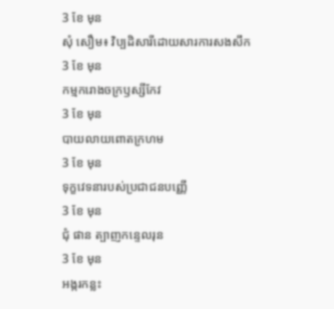3 ខែ មុន
សុំ សឿម៖ វិប្បដិសារីដោយសារការសងសឹក
3 ខែ មុន
កម្មករោងចក្រឫស្សីកែវ
3 ខែ មុន
បាយលាយពោតក្រហម
3 ខែ មុន
ទុក្ខវេទនារបស់ប្រជាជនបញ្ញើ
3 ខែ មុន
ជុំ ផាន ត្បាញកន្ទេលរុន
3 ខែ មុន
អង្ករកន្លះ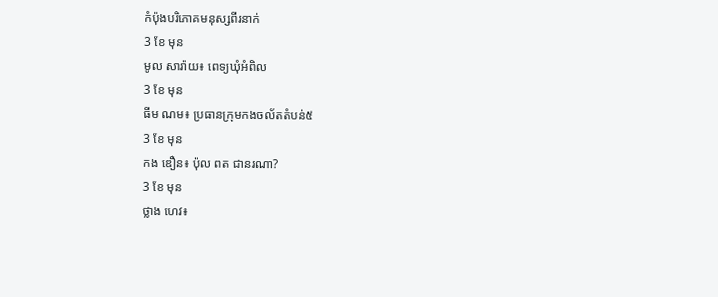កំប៉ុងបរិភោគមនុស្សពីរនាក់
3 ខែ មុន
មូល សារ៉ាយ៖ ពេទ្យឃុំអំពិល
3 ខែ មុន
ធីម ណម៖ ប្រធានក្រុមកងចល័តតំបន់៥
3 ខែ មុន
កង ឌឿន៖ ប៉ុល ពត ជានរណា?
3 ខែ មុន
ថ្លាង ហេវ៖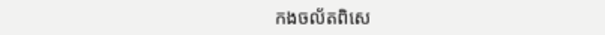កងចល័តពិសេ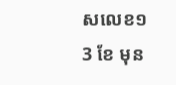សលេខ១
3 ខែ មុន